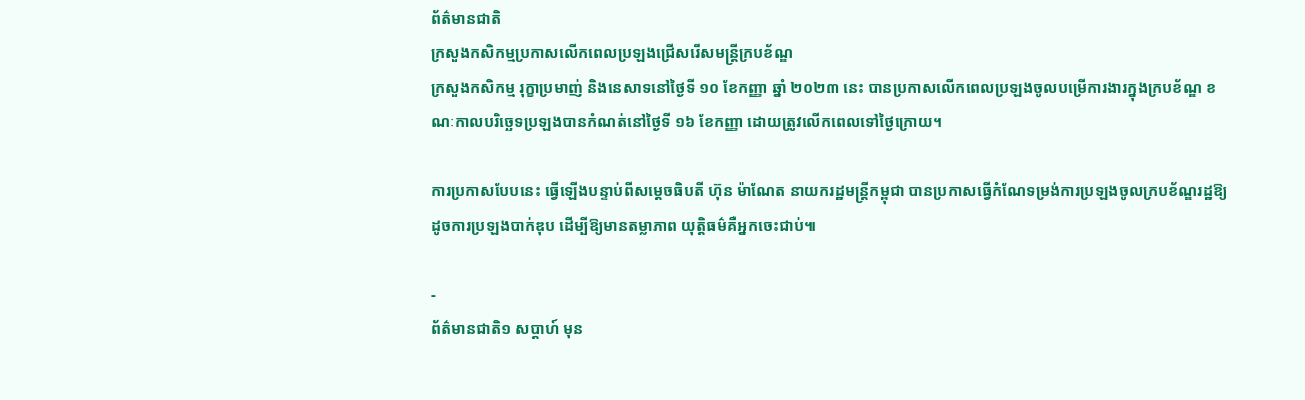ព័ត៌មានជាតិ
ក្រសួងកសិកម្មប្រកាសលើកពេលប្រឡងជ្រើសរើសមន្ត្រីក្របខ័ណ្ឌ
ក្រសួងកសិកម្ម រុក្ខាប្រមាញ់ និងនេសាទនៅថ្ងៃទី ១០ ខែកញ្ញា ឆ្នាំ ២០២៣ នេះ បានប្រកាសលើកពេលប្រឡងចូលបម្រើការងារក្នុងក្របខ័ណ្ឌ ខណៈកាលបរិច្ឆេទប្រឡងបានកំណត់នៅថ្ងៃទី ១៦ ខែកញ្ញា ដោយត្រូវលើកពេលទៅថ្ងៃក្រោយ។

ការប្រកាសបែបនេះ ធ្វើឡើងបន្ទាប់ពីសម្ដេចធិបតី ហ៊ុន ម៉ាណែត នាយករដ្ឋមន្ត្រីកម្ពុជា បានប្រកាសធ្វើកំណែទម្រង់ការប្រឡងចូលក្របខ័ណ្ឌរដ្ឋឱ្យដូចការប្រឡងបាក់ឌុប ដើម្បីឱ្យមានតម្លាភាព យុត្តិធម៌គឺអ្នកចេះជាប់៕

-
ព័ត៌មានជាតិ១ សប្តាហ៍ មុន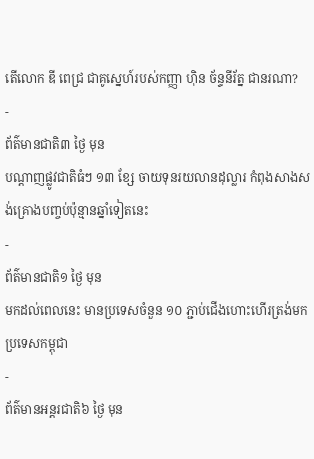តើលោក ឌី ពេជ្រ ជាគូស្នេហ៍របស់កញ្ញា ហ៊ិន ច័ន្ទនីរ័ត្ន ជានរណា?
-
ព័ត៌មានជាតិ៣ ថ្ងៃ មុន
បណ្តាញផ្លូវជាតិធំៗ ១៣ ខ្សែ ចាយទុនរយលានដុល្លារ កំពុងសាងសង់គ្រោងបញ្ចប់ប៉ុន្មានឆ្នាំទៀតនេះ
-
ព័ត៌មានជាតិ១ ថ្ងៃ មុន
មកដល់ពេលនេះ មានប្រទេសចំនួន ១០ ភ្ជាប់ជើងហោះហើរត្រង់មកប្រទេសកម្ពុជា
-
ព័ត៌មានអន្ដរជាតិ៦ ថ្ងៃ មុន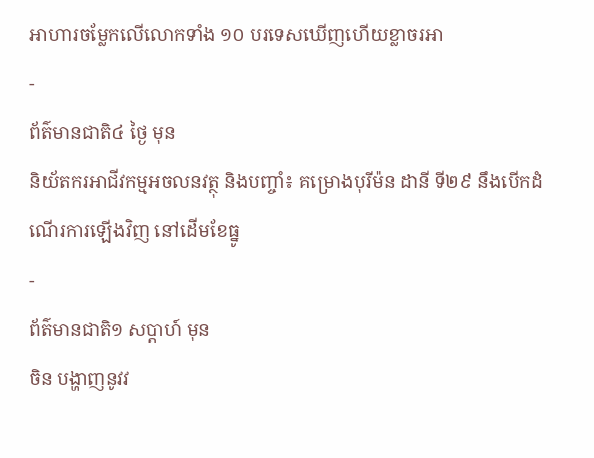អាហារចម្លែកលើលោកទាំង ១០ បរទេសឃើញហើយខ្លាចរអា
-
ព័ត៌មានជាតិ៤ ថ្ងៃ មុន
និយ័តករអាជីវកម្មអចលនវត្ថុ និងបញ្ចាំ៖ គម្រោងបុរីម៉ន ដានី ទី២៩ នឹងបើកដំណើរការឡើងវិញ នៅដើមខែធ្នូ
-
ព័ត៌មានជាតិ១ សប្តាហ៍ មុន
ចិន បង្ហាញនូវវ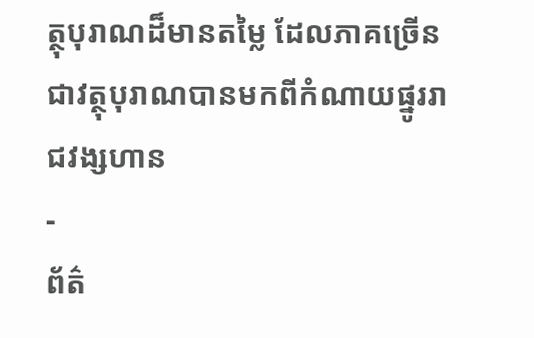ត្ថុបុរាណដ៏មានតម្លៃ ដែលភាគច្រើនជាវត្ថុបុរាណបានមកពីកំណាយផ្នូររាជវង្សហាន
-
ព័ត៌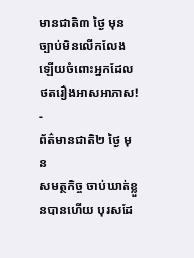មានជាតិ៣ ថ្ងៃ មុន
ច្បាប់មិនលើកលែងឡើយចំពោះអ្នកដែលថតរឿងអាសអាភាស!
-
ព័ត៌មានជាតិ២ ថ្ងៃ មុន
សមត្ថកិច្ច ចាប់ឃាត់ខ្លួនបានហើយ បុរសដែ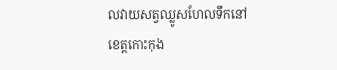លវាយសត្វឈ្លូសហែលទឹកនៅខេត្តកោះកុង